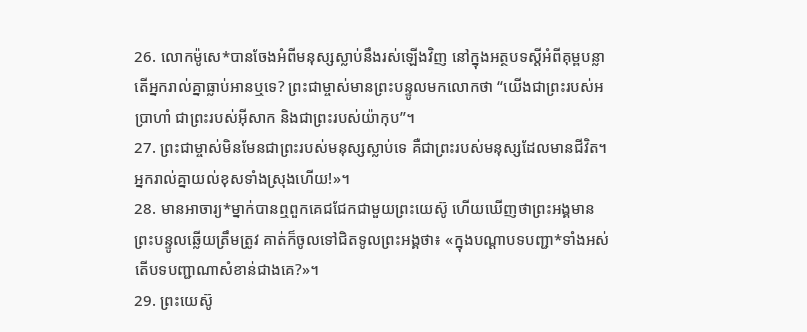26. លោកម៉ូសេ*បានចែងអំពីមនុស្សស្លាប់នឹងរស់ឡើងវិញ នៅក្នុងអត្ថបទស្ដីអំពីគុម្ពបន្លា តើអ្នករាល់គ្នាធ្លាប់អានឬទេ? ព្រះជាម្ចាស់មានព្រះបន្ទូលមកលោកថា “យើងជាព្រះរបស់អប្រាហាំ ជាព្រះរបស់អ៊ីសាក និងជាព្រះរបស់យ៉ាកុប”។
27. ព្រះជាម្ចាស់មិនមែនជាព្រះរបស់មនុស្សស្លាប់ទេ គឺជាព្រះរបស់មនុស្សដែលមានជីវិត។ អ្នករាល់គ្នាយល់ខុសទាំងស្រុងហើយ!»។
28. មានអាចារ្យ*ម្នាក់បានឮពួកគេជជែកជាមួយព្រះយេស៊ូ ហើយឃើញថាព្រះអង្គមានព្រះបន្ទូលឆ្លើយត្រឹមត្រូវ គាត់ក៏ចូលទៅជិតទូលព្រះអង្គថា៖ «ក្នុងបណ្ដាបទបញ្ជា*ទាំងអស់ តើបទបញ្ជាណាសំខាន់ជាងគេ?»។
29. ព្រះយេស៊ូ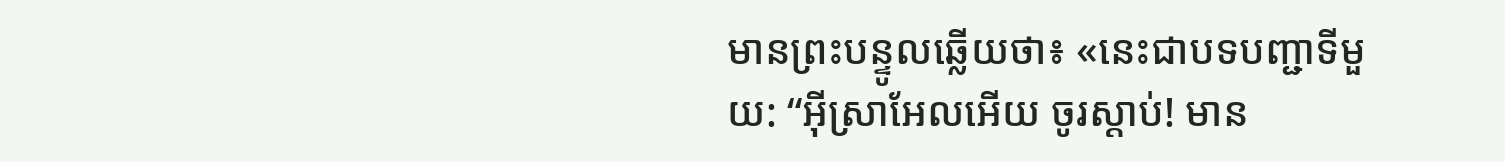មានព្រះបន្ទូលឆ្លើយថា៖ «នេះជាបទបញ្ជាទីមួយ: “អ៊ីស្រាអែលអើយ ចូរស្ដាប់! មាន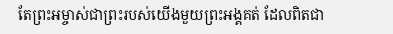តែព្រះអម្ចាស់ជាព្រះរបស់យើងមួយព្រះអង្គគត់ ដែលពិតជា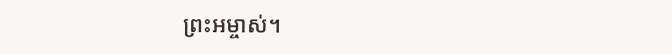ព្រះអម្ចាស់។